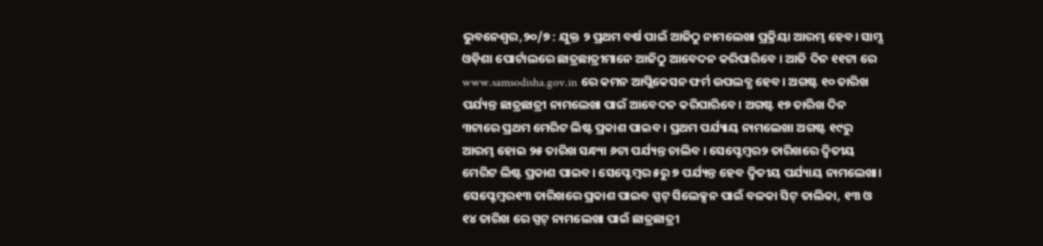ଭୁବନେଶ୍ୱର,୨୦/୭ : ଯୁକ୍ତ ୨ ପ୍ରଥମ ବର୍ଷ ପାଇଁ ଆଜିଠୁ ନାମଲେଖା ପ୍ରକ୍ରିୟା ଆରମ୍ଭ ହେବ। ସାମ୍ସ ଓଡ଼ିଶା ପୋର୍ଟାଲରେ ଛାତ୍ରଛାତ୍ରୀମାନେ ଆଜିଠୁ ଆବେଦନ କରିପାରିବେ । ଆଜି ଦିନ ୧୧ଟା ରେ www.samsodisha.gov.in ରେ କମନ ଆପ୍ଲିକେସନ ଫର୍ମ ଉପଲବ୍ଧ ହେବ। ଅଗଷ୍ଟ ୧୦ ତାରିଖ ପର୍ଯ୍ୟନ୍ତ ଛାତ୍ରଛାତ୍ରୀ ନାମଲେଖା ପାଇଁ ଆବେଦନ କରିପାରିବେ। ଅଗଷ୍ଟ ୧୭ ତାରିଖ ଦିନ ୩ଟାରେ ପ୍ରଥମ ମେରିଟ ଲିଷ୍ଟ ପ୍ରକାଶ ପାଇବ । ପ୍ରଥମ ପର୍ଯ୍ୟାୟ ନାମଲେଖା ଅଗଷ୍ଟ ୧୯ରୁ ଆରମ୍ଭ ହୋଇ ୨୫ ତାରିଖ ସନ୍ଧ୍ୟା ୬ଟା ପର୍ଯ୍ୟନ୍ତ ଚାଲିବ । ସେପ୍ଟେମ୍ବର୨ ତାରିଖରେ ଦ୍ୱିତୀୟ ମେରିଟ ଲିଷ୍ଟ ପ୍ରକାଶ ପାଇବ। ସେପ୍ଟେମ୍ବର ୫ରୁ ୭ ପର୍ଯ୍ୟନ୍ତ ହେବ ଦ୍ୱିତୀୟ ପର୍ଯ୍ୟାୟ ନାମଲେଖା। ସେପ୍ଟେମ୍ବର୧୩ ତାରିଖରେ ପ୍ରକାଶ ପାଇବ ସ୍ପଟ୍ ସିଲେକ୍ସନ ପାଇଁ ବଳକା ସିଟ୍ ତାଲିକା, ୧୩ ଓ ୧୪ ତାରିଖ ରେ ସ୍ପଟ୍ ନାମଲେଖା ପାଇଁ ଛାତ୍ରଛାତ୍ରୀ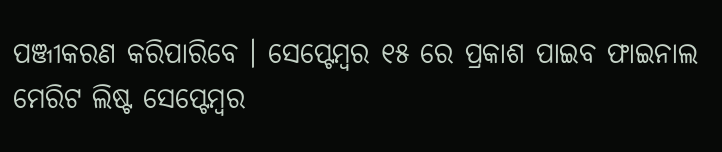ପଞ୍ଜୀକରଣ କରିପାରିବେ । ସେପ୍ଟେମ୍ବର ୧୫ ରେ ପ୍ରକାଶ ପାଇବ ଫାଇନାଲ ମେରିଟ ଲିଷ୍ଟ ସେପ୍ଟେମ୍ବର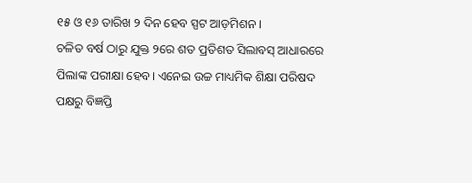୧୫ ଓ ୧୬ ତାରିଖ ୨ ଦିନ ହେବ ସ୍ପଟ ଆଡ଼ମିଶନ ।
ଚଳିତ ବର୍ଷ ଠାରୁ ଯୁକ୍ତ ୨ରେ ଶତ ପ୍ରତିଶତ ସିଲାବସ୍ ଆଧାରରେ ପିଲାଙ୍କ ପରୀକ୍ଷା ହେବ। ଏନେଇ ଉଚ୍ଚ ମାଧ୍ୟମିକ ଶିକ୍ଷା ପରିଷଦ ପକ୍ଷରୁ ବିଜ୍ଞପ୍ତି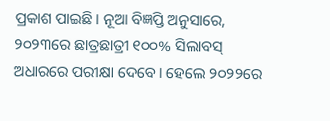ପ୍ରକାଶ ପାଇଛି। ନୂଆ ବିଜ୍ଞପ୍ତି ଅନୁସାରେ, ୨୦୨୩ରେ ଛାତ୍ରଛାତ୍ରୀ ୧୦୦% ସିଲାବସ୍ ଅଧାରରେ ପରୀକ୍ଷା ଦେବେ। ହେଲେ ୨୦୨୨ରେ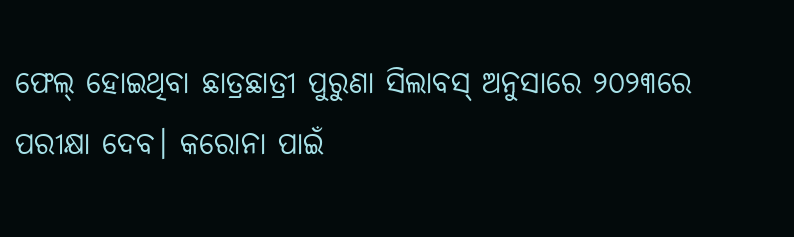ଫେଲ୍ ହୋଇଥିବା ଛାତ୍ରଛାତ୍ରୀ ପୁରୁଣା ସିଲାବସ୍ ଅନୁସାରେ ୨୦୨୩ରେ ପରୀକ୍ଷା ଦେବ। କରୋନା ପାଇଁ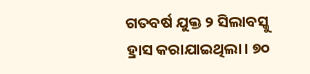ଗତବର୍ଷ ଯୁକ୍ତ ୨ ସିଲାବସ୍କୁ ହ୍ରାସ କରାଯାଇଥିଲା। ୭୦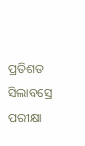ପ୍ରତିଶତ ସିଲାବସ୍ରେ ପରୀକ୍ଷା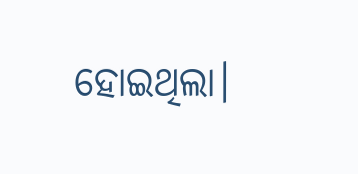ହୋଇଥିଲା।